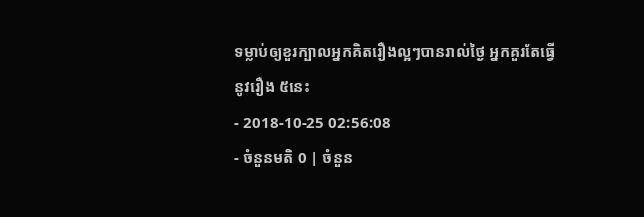ទម្លាប់ឲ្យខួរក្បាលអ្នកគិតរឿងល្អៗបានរាល់ថ្ងៃ អ្នកគួរតែធ្វើនូវរឿង ៥នេះ
- 2018-10-25 02:56:08
- ចំនួនមតិ 0 | ចំនួន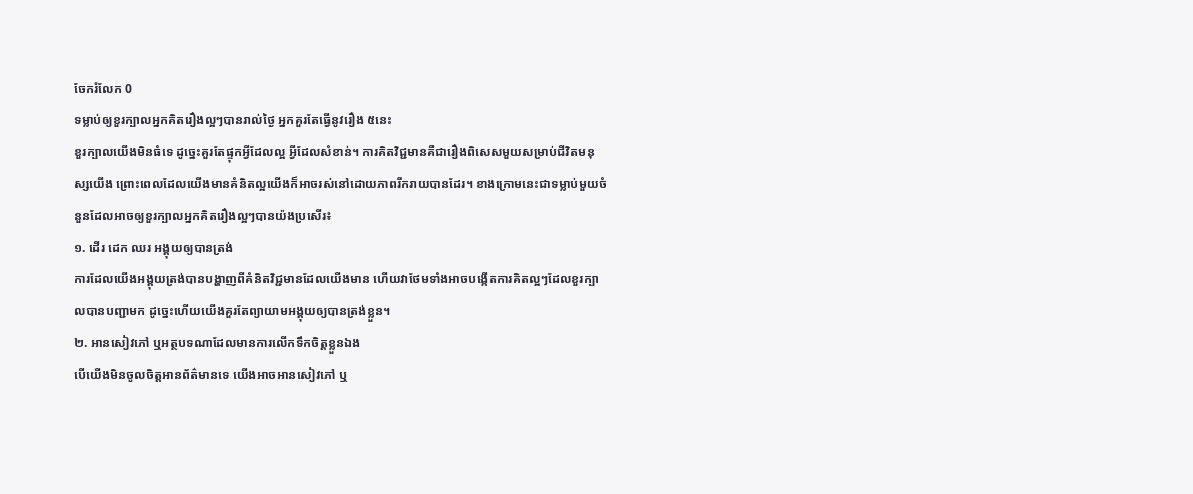ចែករំលែក 0
ទម្លាប់ឲ្យខួរក្បាលអ្នកគិតរឿងល្អៗបានរាល់ថ្ងៃ អ្នកគួរតែធ្វើនូវរឿង ៥នេះ
ខួរក្បាលយើងមិនធំទេ ដូច្នេះគួរតែផ្ទុកអ្វីដែលល្អ អ្វីដែលសំខាន់។ ការគិតវិជ្ជមានគឺជារឿងពិសេសមួយសម្រាប់ជីវិតមនុស្សយើង ព្រោះពេលដែលយើងមានគំនិតល្អយើងក៏អាចរស់នៅដោយភាពរីករាយបានដែរ។ ខាងក្រោមនេះជាទម្លាប់មួយចំនួនដែលអាចឲ្យខួរក្បាលអ្នកគិតរឿងល្អៗបានយ៉ងប្រសើរ៖
១. ដើរ ដេក ឈរ អង្គុយឲ្យបានត្រង់
ការដែលយើងអង្គុយត្រង់បានបង្ហាញពីគំនិតវិជ្ជមានដែលយើងមាន ហើយវាថែមទាំងអាចបង្កើតការគិតល្អៗដែលខួរក្បាលបានបញ្ជាមក ដូច្នេះហើយយើងគួរតែព្យាយាមអង្គុយឲ្យបានត្រង់ខ្លួន។
២. អានសៀវភៅ ឬអត្ថបទណាដែលមានការលើកទឹកចិត្តខ្លួនឯង
បើយើងមិនចូលចិត្តអានព័ត៌មានទេ យើងអាចអានសៀវភៅ ឬ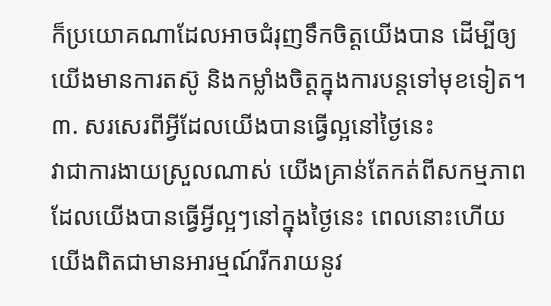ក៏ប្រយោគណាដែលអាចជំរុញទឹកចិត្តយើងបាន ដើម្បីឲ្យយើងមានការតស៊ូ និងកម្លាំងចិត្តក្នុងការបន្តទៅមុខទៀត។
៣. សរសេរពីអ្វីដែលយើងបានធ្វើល្អនៅថ្ងៃនេះ
វាជាការងាយស្រួលណាស់ យើងគ្រាន់តែកត់ពីសកម្មភាពដែលយើងបានធ្វើអ្វីល្អៗនៅក្នុងថ្ងៃនេះ ពេលនោះហើយយើងពិតជាមានអារម្មណ៍រីករាយនូវ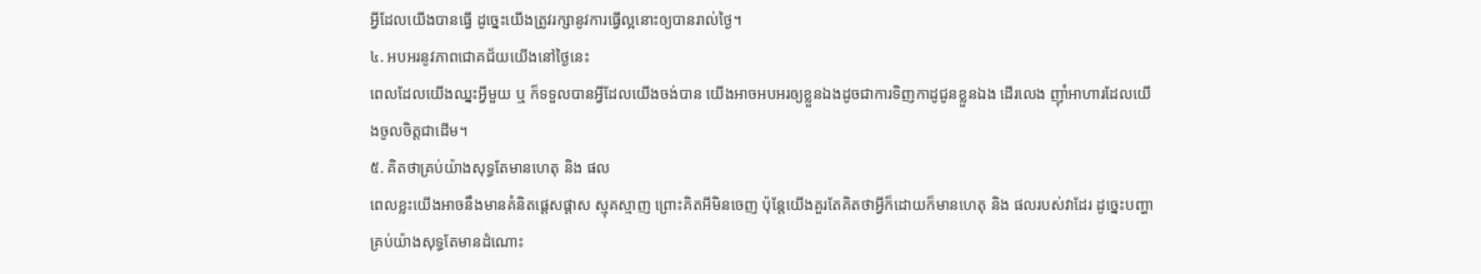អ្វីដែលយើងបានធ្វើ ដូច្នេះយើងត្រូវរក្សានូវការធ្វើល្អនោះឲ្យបានរាល់ថ្ងៃ។
៤. អបអរនូវភាពជោគជ័យយើងនៅថ្ងៃនេះ
ពេលដែលយើងឈ្នះអ្វីមួយ ឬ ក៏ទទួលបានអ្វីដែលយើងចង់បាន យើងអាចអបអរឲ្យខ្លួនឯងដូចជាការទិញកាដូជូនខ្លួនឯង ដើរលេង ញ៉ាំអាហារដែលយើងចូលចិត្តជាដើម។
៥. គិតថាគ្រប់យ៉ាងសុទ្ធតែមានហេតុ និង ផល
ពេលខ្លះយើងអាចនឹងមានគំនិតផ្ដេសផ្ដាស ស្មុគស្មាញ ព្រោះគិតអីមិនចេញ ប៉ុន្តែយើងគួរតែគិតថាអ្វីក៏ដោយក៏មានហេតុ និង ផលរបស់វាដែរ ដូច្នេះបញ្ហាគ្រប់យ៉ាងសុទ្ធតែមានដំណោះ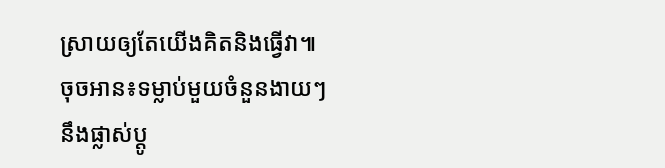ស្រាយឲ្យតែយើងគិតនិងធ្វើវា៕
ចុចអាន៖ទម្លាប់មួយចំនួនងាយៗនឹងផ្លាស់ប្ដូ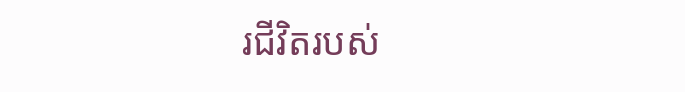រជីវិតរបស់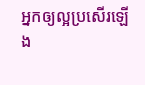អ្នកឲ្យល្អប្រសើរឡើង